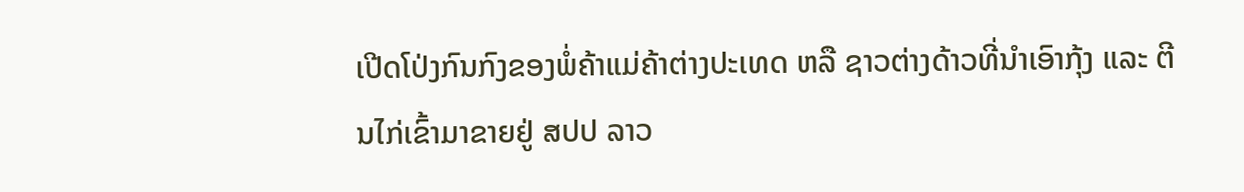ເປີດໂປ່ງກົນກົງຂອງພໍ່ຄ້າແມ່ຄ້າຕ່າງປະເທດ ຫລື ຊາວຕ່າງດ້າວທີ່ນໍາເອົາກຸ້ງ ແລະ ຕີນໄກ່ເຂົ້າມາຂາຍຢູ່ ສປປ ລາວ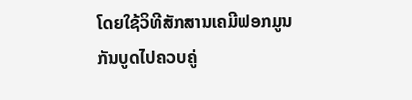ໂດຍໃຊ້ວິທີສັກສານເຄມີຟອກມູນກັນບູດໄປຄວບຄູ່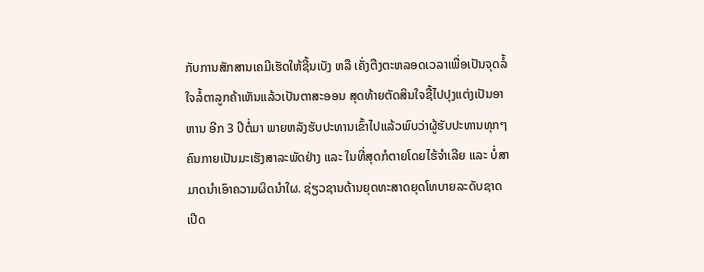ກັບການສັກສານເຄມີເຮັດໃຫ້ຊີ້ນເບັງ ຫລື ເຄັ່ງຕືງຕະຫລອດເວລາເພື່ອເປັນຈຸດລໍ້ໃຈລໍ້ຕາລູກຄ້າເຫັນແລ້ວເປັນຕາສະອອນ ສຸດທ້າຍຕັດສິນໃຈຊື້ໄປປຸງແຕ່ງເປັນອາຫານ ອີກ 3 ປີຕໍ່ມາ ພາຍຫລັງຮັບປະທານເຂົ້າໄປແລ້ວພົບວ່າຜູ້ຮັບປະທານທຸກໆຄົນກາຍເປັນມະເຮັງສາລະພັດຢ່າງ ແລະ ໃນທີ່ສຸດກໍຕາຍໂດຍໄຮ້ຈໍາເລີຍ ແລະ ບໍ່ສາມາດນໍາເອົາຄວາມຜິດນໍາໃຜ. ຊ່ຽວຊານດ້ານຍຸດທະສາດຍຸດໂທບາຍລະດັບຊາດເປີດ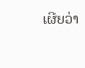ເຜີຍວ່າ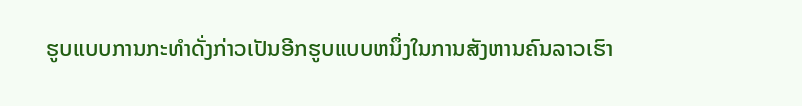ຮູບແບບການກະທໍາດັ່ງກ່າວເປັນອີກຮູບແບບຫນຶ່ງໃນການສັງຫານຄົນລາວເຮົາ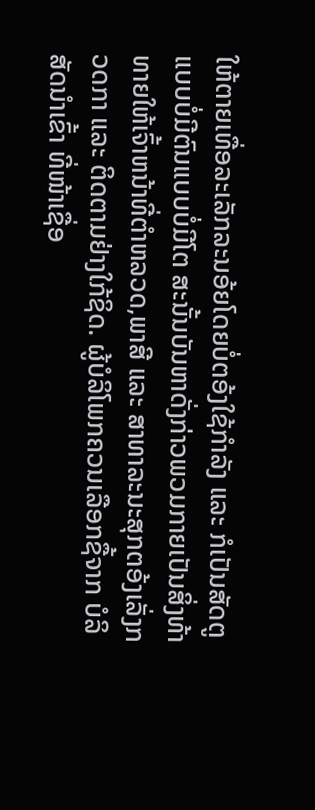ໃຫ້ຕາຍເທື່ອລະເລັກລະນອ້ຍໂດຍບໍ່ຕອ້ງໃຊ້ກໍາລັງ ແລະ ກໍເປັນສັດຕູແບບບໍ່ມີຕົນແບບບໍ່ມີໂຕ ສະນັ້ນບັນຫາດັ່ງກ່າວພວມກາຍເປັນສິ່ງທ້າທາຍໃຫ້ເຈົ້າຫນ້າທີ່ຕໍາຫລວດ,ພາສີ ແລະ ສາທາລະນະສຸກຕອ້ງເລັ່ງກວດກາ ແລະ ຕິດຕາມຢ່າງໃກ້ຊິດ. ຜູ້ບໍລິໂພກຄວນເລືອກຊື້ຈາກ ບໍລິສັດນຳເຂົ້າ ທີ່ໜ້າເຊື່ອ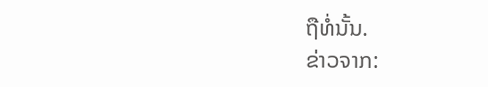ຖືທໍ່ນັ້ນ.
ຂ່າວຈາກ: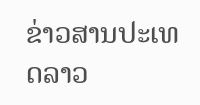ຂ່າວສານປະເທດລາວ